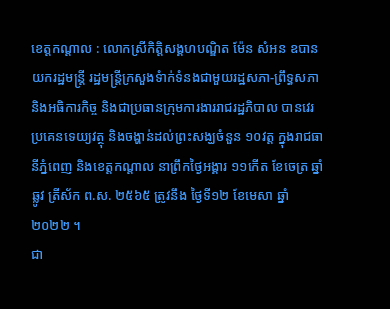ខេត្តកណ្តាល : លោកស្រីកិត្តិសង្គហបណ្ឌិត ម៉ែន សំអន ឧបានយករដ្ឋមន្រ្តី រដ្ឋមន្រ្តីក្រសួងទំាក់ទំនងជាមួយរដ្ឋសភា-ព្រឹទ្ធសភា និងអធិការកិច្ច និងជាប្រធានក្រុមការងាររាជរដ្ឋភិបាល បានវេរ ប្រគេនទេយ្យវត្ថុ និងចង្ហាន់ដល់ព្រះសង្ឃចំនួន ១០វត្ត ក្នុងរាជធានីភ្នំពេញ និងខេត្តកណ្តាល នាព្រឹកថ្ងៃអង្គារ ១១កើត ខែចេត្រ ឆ្នាំឆ្លូវ ត្រីស័ក ព.ស. ២៥៦៥ ត្រូវនឹង ថ្ងៃទី១២ ខែមេសា ឆ្នាំ២០២២ ។
ជា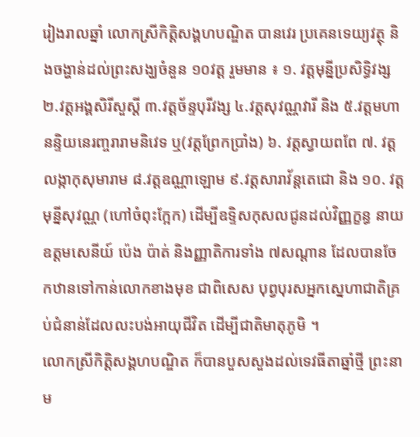រៀងរាលឆ្នាំ លោកស្រីកិត្តិសង្គហបណ្ឌិត បានវេរ ប្រគេនទេយ្យវត្ថុ និងចង្ហាន់ដល់ព្រះសង្ឃចំនួន ១០វត្ត រួមមាន ៖ ១. វត្តមុន្នីប្រសិទ្ធិវង្ស ២.វត្តអង្គសិរីសួស្តី ៣.វត្តច័ន្ទបុរីវង្ស ៤.វត្តសុវណ្ណវារី និង ៥.វត្តមហានន្ទិយនេរញ្ចរារាមនិវេទ ឬ(វត្តព្រែកប្រាំង) ៦. វត្តស្វាយពពែ ៧. វត្តលង្កាកុសុមារាម ៨.វត្តឧណ្ណាឡោម ៩.វត្តសារាវ័ន្តតេជោ និង ១០. វត្តមុន្នីសុវណ្ណ (ហៅចំពុះក្អែក) ដើម្បីឧទ្ទិសកុសលជូនដល់វិញ្ញក្ខន្ធ នាយឧត្តមសេនីយ៍ ប៉េង ប៉ាត់ និងញ្ញាតិការទាំង ៧សណ្តាន ដែលបានចែកឋានទៅកាន់លោកខាងមុខ ជាពិសេស បុព្វបុរសអ្នកស្នេហាជាតិគ្រប់ជំនាន់ដែលលះបង់អាយុជីវិត ដើម្បីជាតិមាតុភូមិ ។
លោកស្រីកិត្តិសង្គហបណ្ឌិត ក៏បានបួសសួងដល់ទេវធីតាឆ្នាំថ្មី ព្រះនាម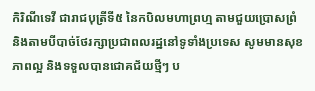កិរិណីទេវី ជារាជបុត្រីទី៥ នៃកបិលមហាព្រហ្ម តាមជួយប្រោសព្រំ និងតាមបីបាច់ថែរក្សាប្រជាពលរដ្ឋនៅទូទាំងប្រទេស សូមមានសុខភាពល្អ និងទទួលបានជោគជ័យថ្មីៗ ប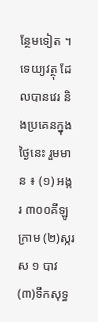ន្ថែមទៀត ។
ទេយ្យវត្ថុ ដែលបានវេរ និងប្រគេនក្នុងថ្ងៃនេះ រួមមាន ៖ (១) អង្ករ ៣០០គីឡូក្រាម (២)ស្ករស ១ បាវ (៣)ទឹកសុទ្ធ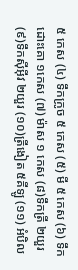៥ កេស (៤) ទឹកក្រូច ៥ កេស (៥) មី ៥ កេស (៦) ទឹកដោះគោ ១កេស (៧) ម៉ាស ១ កេស (៨)ទឹកត្រី ២យួរ (៩)ទឹកស៊ីអ៊ីវ ២យួរ (១០)ត្រីងៀត ៥គីឡូ (១១) អំបិល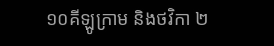១០គីឡូក្រាម និងថវិកា ២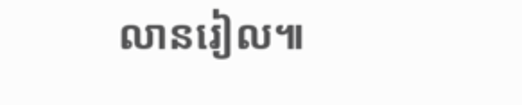លានរៀល៕